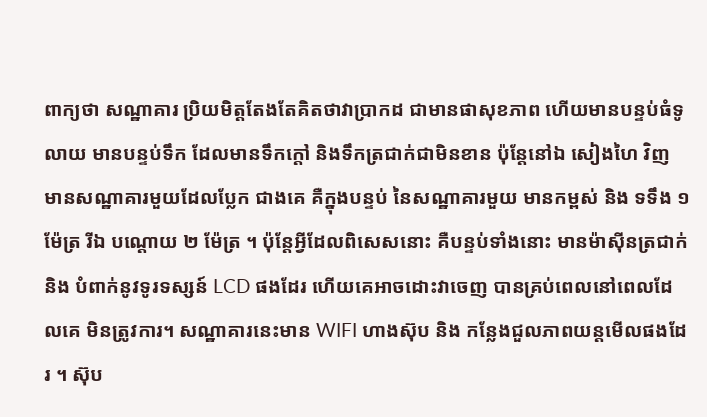ពាក្យថា សណ្ឋាគារ ប្រិយមិត្តតែងតែគិតថាវាប្រាកដ ជាមានផាសុខភាព ហើយមានបន្ទប់ធំទូលាយ មានបន្ទប់ទឹក ដែលមានទឹកក្តៅ និងទឹកត្រជាក់ជាមិនខាន ប៉ុន្តែនៅឯ សៀងហៃ វិញ មានសណ្ឋាគារមួយដែលប្លែក ជាងគេ គឺក្នុងបន្ទប់ នៃសណ្ឋាគារមួយ មានកម្ពស់ និង ទទឹង ១ ម៉ែត្រ រីឯ បណ្តោយ ២ ម៉ែត្រ ។ ប៉ុន្តែអ្វីដែលពិសេសនោះ គឺបន្ទប់ទាំងនោះ មានម៉ាស៊ីនត្រជាក់ និង បំពាក់នូវទូរទស្សន៍ LCD ផងដែរ ហើយគេអាចដោះវាចេញ បានគ្រប់ពេលនៅពេលដែលគេ មិនត្រូវការ។ សណ្ឋាគារនេះមាន WIFI ហាងស៊ុប និង កន្លែងជួលភាពយន្តមើលផងដែរ ។ ស៊ុប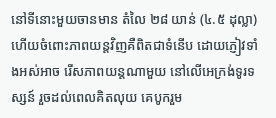នៅទីនោះមួយចានមាន តំលៃ ២៨ យាន់ (៤.៥ ដុល្លា) ហើយចំពោះភាពយន្តវិញគឺពិតជាទំនើប ដោយភ្ញៀវទាំងអស់អាច រើសភាពយន្តណាមួយ នៅលើអេក្រង់ទូរទស្សន៍ រួចដល់ពេលគិតលុយ គេបូករួម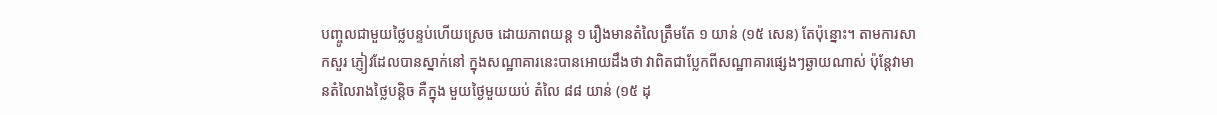បញ្ចូលជាមួយថ្លៃបន្ទប់ហើយស្រេច ដោយភាពយន្ត ១ រឿងមានតំលៃត្រឹមតែ ១ យាន់ (១៥ សេន) តែប៉ុន្នោះ។ តាមការសាកសួរ ភ្ញៀវដែលបានស្នាក់នៅ ក្នុងសណ្ឋាគារនេះបានអោយដឹងថា វាពិតជាប្លែកពីសណ្ឋាគារផ្សេងៗឆ្ងាយណាស់ ប៉ុន្តែវាមានតំលៃរាងថ្លៃបន្តិច គឺក្នុង មួយថ្ងៃមួយយប់ តំលៃ ៨៨ យាន់ (១៥ ដុ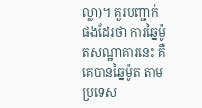ល្លា)។ គួរបញ្ជាក់ផងដែរថា ការឆ្នៃម៉ូតសណ្ឋាគារនេះ គឺគេបានឆ្នៃម៉ូត តាមប្រទេស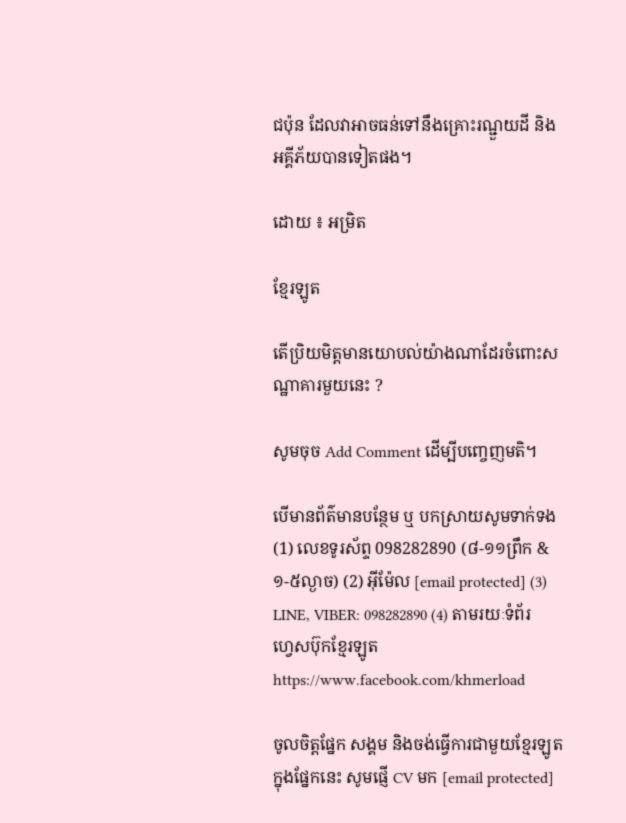ជប៉ុន ដែលវាអាចធន់ទៅនឹងគ្រោះរណ្ជួយដី និង អគ្គីភ័យបានទៀតផង។

ដោយ ៖ អម្រិត

ខ្មែរឡូត

តើប្រិយមិត្តមានយោបល់យ៉ាងណាដែរចំពោះសណ្ឋាគារមួយនេះ ?

សូមចុច Add Comment ដើម្បីបញ្ចេញមតិ។

បើមានព័ត៌មានបន្ថែម ឬ បកស្រាយសូមទាក់ទង (1) លេខទូរស័ព្ទ 098282890 (៨-១១ព្រឹក & ១-៥ល្ងាច) (2) អ៊ីម៉ែល [email protected] (3) LINE, VIBER: 098282890 (4) តាមរយៈទំព័រហ្វេសប៊ុកខ្មែរឡូត https://www.facebook.com/khmerload

ចូលចិត្តផ្នែក សង្គម និងចង់ធ្វើការជាមួយខ្មែរឡូតក្នុងផ្នែកនេះ សូមផ្ញើ CV មក [email protected]